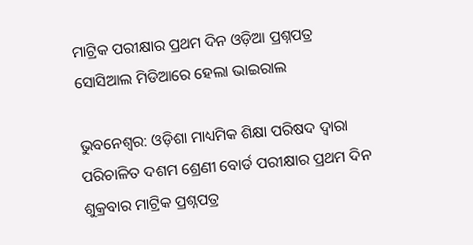ମାଟ୍ରିକ ପରୀକ୍ଷାର ପ୍ରଥମ ଦିନ ଓଡ଼ିଆ ପ୍ରଶ୍ନପତ୍ର ସୋସିଆଲ ମିଡିଆରେ ହେଲା ଭାଇରାଲ

ଭୁବନେଶ୍ୱର: ଓଡ଼ିଶା ମାଧ୍ୟମିକ ଶିକ୍ଷା ପରିଷଦ ଦ୍ୱାରା ପରିଚାଳିତ ଦଶମ ଶ୍ରେଣୀ ବୋର୍ଡ ପରୀକ୍ଷାର ପ୍ରଥମ ଦିନ ଶୁକ୍ରବାର ମାଟ୍ରିକ ପ୍ରଶ୍ନପତ୍ର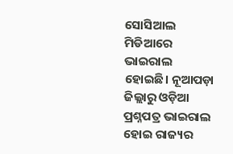ସୋସିଆଲ ମିଡିଆରେ ଭାଇରାଲ ହୋଇଛି। ନୂଆପଡ଼ା ଜିଲ୍ଲାରୁ ଓଡ଼ିଆ ପ୍ରଶ୍ନପତ୍ର ଭାଇରାଲ ହୋଇ ରାଜ୍ୟର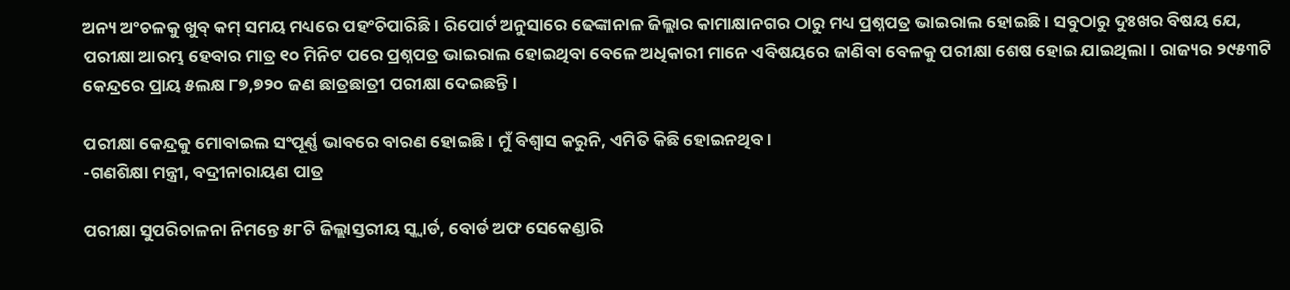ଅନ୍ୟ ଅଂଚଳକୁ ଖୁବ୍‌ କମ୍‌ ସମୟ ମଧ୍ୟରେ ପହଂଚିପାରିଛି। ରିପୋର୍ଟ ଅନୁସାରେ ଢେଙ୍କାନାଳ ଜିଲ୍ଲାର କାମାକ୍ଷାନଗର ଠାରୁ ମଧ୍ୟ ପ୍ରଶ୍ନପତ୍ର ଭାଇରାଲ ହୋଇଛି। ସବୁଠାରୁ ଦୁଃଖର ବିଷୟ ଯେ, ପରୀକ୍ଷା ଆରମ୍ଭ ହେବାର ମାତ୍ର ୧୦ ମିନିଟ ପରେ ପ୍ରଶ୍ନପତ୍ର ଭାଇରାଲ ହୋଇଥିବା ବେଳେ ଅଧିକାରୀ ମାନେ ଏବିଷୟରେ ଜାଣିବା ବେଳକୁ ପରୀକ୍ଷା ଶେଷ ହୋଇ ଯାଇଥିଲା। ରାଜ୍ୟର ୨୯୫୩ଟି କେନ୍ଦ୍ରରେ ପ୍ରାୟ ୫ଲକ୍ଷ ୮୭,୭୨୦ ଜଣ ଛାତ୍ରଛାତ୍ରୀ ପରୀକ୍ଷା ଦେଇଛନ୍ତି।

ପରୀକ୍ଷା କେନ୍ଦ୍ରକୁ ମୋବାଇଲ ସଂପୂର୍ଣ୍ଣ ଭାବରେ ବାରଣ ହୋଇଛି। ମୁଁ ବିଶ୍ୱାସ କରୁନି, ଏମିତି କିଛି ହୋଇନଥିବ।
-ଗଣଶିକ୍ଷା ମନ୍ତ୍ରୀ, ବଦ୍ରୀନାରାୟଣ ପାତ୍ର

ପରୀକ୍ଷା ସୁପରିଚାଳନା ନିମନ୍ତେ ୫୮ଟି ଜିଲ୍ଲାସ୍ତରୀୟ ସ୍କ୍ଵାର୍ଡ, ବୋର୍ଡ ଅଫ ସେକେଣ୍ଡାରି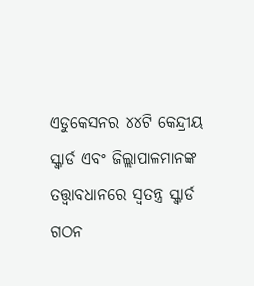ଏଡୁକେସନର ୪୪ଟି କେନ୍ଦ୍ରୀୟ ସ୍କ୍ଵାର୍ଡ ଏବଂ ଜିଲ୍ଲାପାଳମାନଙ୍କ ତତ୍ତ୍ୱାବଧାନରେ ସ୍ୱତନ୍ତ୍ର ସ୍କ୍ଵାର୍ଡ ଗଠନ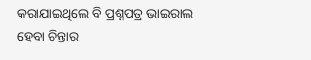କରାଯାଇଥିଲେ ବି ପ୍ରଶ୍ନପତ୍ର ଭାଇରାଲ ହେବା ଚିନ୍ତାର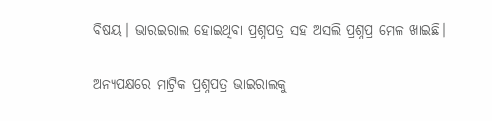ବିଷୟ। ଭାରଇରାଲ ହୋଇଥିବା ପ୍ରଶ୍ନପତ୍ର ସହ ଅସଲି ପ୍ରଶ୍ନପ୍ର ମେଳ ଖାଇଛି।

ଅନ୍ୟପକ୍ଷରେ ମାଟ୍ରିକ ପ୍ରଶ୍ନପତ୍ର ଭାଇରାଲକୁ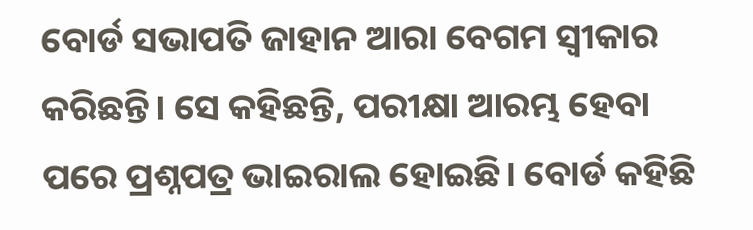ବୋର୍ଡ ସଭାପତି ଜାହାନ ଆରା ବେଗମ ସ୍ୱୀକାର କରିଛନ୍ତି। ସେ କହିଛନ୍ତି, ପରୀକ୍ଷା ଆରମ୍ଭ ହେବା ପରେ ପ୍ରଶ୍ନପତ୍ର ଭାଇରାଲ ହୋଇଛି। ବୋର୍ଡ କହିଛି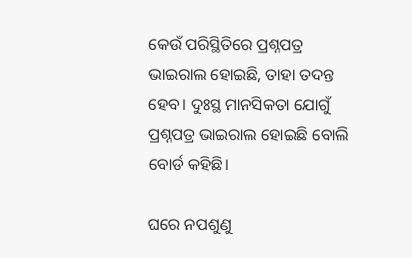କେଉଁ ପରିସ୍ଥିତିରେ ପ୍ରଶ୍ନପତ୍ର ଭାଇରାଲ ହୋଇଛି, ତାହା ତଦନ୍ତ ହେବ। ଦୁଃସ୍ଥ ମାନସିକତା ଯୋଗୁଁ ପ୍ରଶ୍ନପତ୍ର ଭାଇରାଲ ହୋଇଛି ବୋଲି ବୋର୍ଡ କହିଛି।

ଘରେ ନପଶୁଣୁ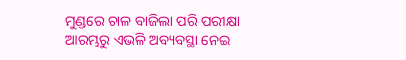ମୁଣ୍ଡରେ ଚାଳ ବାଜିଲା ପରି ପରୀକ୍ଷା ଆରମ୍ଭରୁ ଏଭଳି ଅବ୍ୟବସ୍ଥା ନେଇ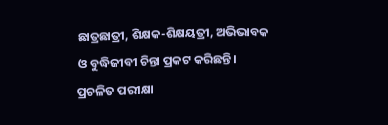ଛାତ୍ରଛାତ୍ରୀ, ଶିକ୍ଷକ-ଶିକ୍ଷୟତ୍ରୀ, ଅଭିଭାବକ ଓ ବୁଦ୍ଧିଜୀବୀ ଚିନ୍ତା ପ୍ରକଟ କରିଛନ୍ତି। ପ୍ରଚଳିତ ପରୀକ୍ଷା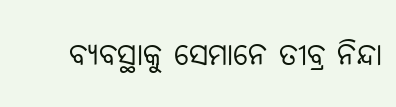ବ୍ୟବସ୍ଥାକୁ ସେମାନେ ତୀବ୍ର ନିନ୍ଦା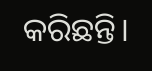କରିଛନ୍ତି।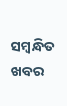ସମ୍ବନ୍ଧିତ ଖବର